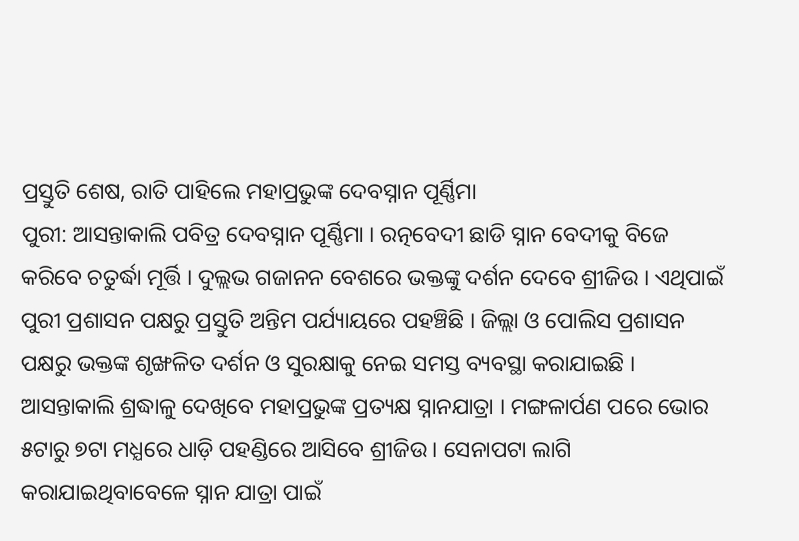ପ୍ରସ୍ତୁତି ଶେଷ, ରାତି ପାହିଲେ ମହାପ୍ରଭୁଙ୍କ ଦେବସ୍ନାନ ପୂର୍ଣ୍ଣିମା
ପୁରୀ: ଆସନ୍ତାକାଲି ପବିତ୍ର ଦେବସ୍ନାନ ପୂର୍ଣ୍ଣିମା । ରତ୍ନବେଦୀ ଛାଡି ସ୍ନାନ ବେଦୀକୁ ବିଜେ କରିବେ ଚତୁର୍ଦ୍ଧା ମୂର୍ତ୍ତି । ଦୁଲ୍ଲଭ ଗଜାନନ ବେଶରେ ଭକ୍ତଙ୍କୁ ଦର୍ଶନ ଦେବେ ଶ୍ରୀଜିଉ । ଏଥିପାଇଁ ପୁରୀ ପ୍ରଶାସନ ପକ୍ଷରୁ ପ୍ରସ୍ତୁତି ଅନ୍ତିମ ପର୍ଯ୍ୟାୟରେ ପହଞ୍ଚିଛି । ଜିଲ୍ଲା ଓ ପୋଲିସ ପ୍ରଶାସନ ପକ୍ଷରୁ ଭକ୍ତଙ୍କ ଶୃଙ୍ଖଳିତ ଦର୍ଶନ ଓ ସୁରକ୍ଷାକୁ ନେଇ ସମସ୍ତ ବ୍ୟବସ୍ଥା କରାଯାଇଛି ।
ଆସନ୍ତାକାଲି ଶ୍ରଦ୍ଧାଳୁ ଦେଖିବେ ମହାପ୍ରଭୁଙ୍କ ପ୍ରତ୍ୟକ୍ଷ ସ୍ନାନଯାତ୍ରା । ମଙ୍ଗଳାର୍ପଣ ପରେ ଭୋର ୫ଟାରୁ ୭ଟା ମଧ୍ଯରେ ଧାଡ଼ି ପହଣ୍ଡିରେ ଆସିବେ ଶ୍ରୀଜିଉ । ସେନାପଟା ଲାଗି କରାଯାଇଥିବାବେଳେ ସ୍ନାନ ଯାତ୍ରା ପାଇଁ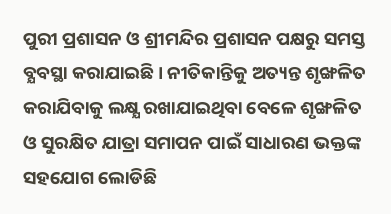ପୁରୀ ପ୍ରଶାସନ ଓ ଶ୍ରୀମନ୍ଦିର ପ୍ରଶାସନ ପକ୍ଷରୁ ସମସ୍ତ ବ୍ଯବସ୍ଥା କରାଯାଇଛି । ନୀତିକାନ୍ତିକୁ ଅତ୍ୟନ୍ତ ଶୃଙ୍ଖଳିତ କରାଯିବାକୁ ଲକ୍ଷ୍ଯ ରଖାଯାଇଥିବା ବେଳେ ଶୃଙ୍ଖଳିତ ଓ ସୁରକ୍ଷିତ ଯାତ୍ରା ସମାପନ ପାଇଁ ସାଧାରଣ ଭକ୍ତଙ୍କ ସହଯୋଗ ଲୋଡିଛି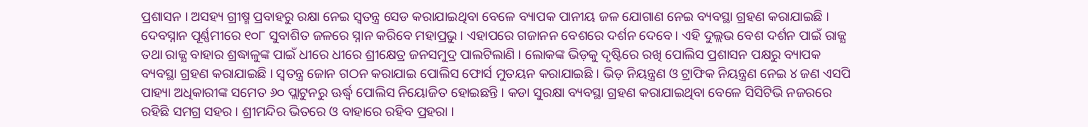ପ୍ରଶାସନ । ଅସହ୍ୟ ଗ୍ରୀଷ୍ମ ପ୍ରବାହରୁ ରକ୍ଷା ନେଇ ସ୍ୱତନ୍ତ୍ର ସେଡ କରାଯାଇଥିବା ବେଳେ ବ୍ୟାପକ ପାନୀୟ ଜଳ ଯୋଗାଣ ନେଇ ବ୍ୟବସ୍ଥା ଗ୍ରହଣ କରାଯାଇଛି ।
ଦେବସ୍ନାନ ପୂର୍ଣ୍ଣମୀରେ ୧୦୮ ସୁବାଶିତ ଜଳରେ ସ୍ନାନ କରିବେ ମହାପ୍ରଭୁ । ଏହାପରେ ଗଜାନନ ବେଶରେ ଦର୍ଶନ ଦେବେ । ଏହି ଦୁଲ୍ଲଭ ବେଶ ଦର୍ଶନ ପାଇଁ ରାଜ୍ଯ ତଥା ରାଜ୍ଯ ବାହାର ଶ୍ରଦ୍ଧାଳୁଙ୍କ ପାଇଁ ଧୀରେ ଧୀରେ ଶ୍ରୀକ୍ଷେତ୍ର ଜନସମୁଦ୍ର ପାଲଟିଲାଣି । ଲୋକଙ୍କ ଭିଡ଼କୁ ଦୃଷ୍ଟିରେ ରଖି ପୋଲିସ ପ୍ରଶାସନ ପକ୍ଷରୁ ବ୍ୟାପକ ବ୍ୟବସ୍ଥା ଗ୍ରହଣ କରାଯାଇଛି । ସ୍ୱତନ୍ତ୍ର ଜୋନ ଗଠନ କରାଯାଇ ପୋଲିସ ଫୋର୍ସ ମୁତୟନ କରାଯାଇଛି । ଭିଡ଼ ନିୟନ୍ତ୍ରଣ ଓ ଟ୍ରାଫିକ ନିୟନ୍ତ୍ରଣ ନେଇ ୪ ଜଣ ଏସପି ପାହ୍ୟା ଅଧିକାରୀଙ୍କ ସମେତ ୬୦ ପ୍ଲାଟୁନରୁ ଊର୍ଦ୍ଧ୍ବ ପୋଲିସ ନିୟୋଜିତ ହୋଇଛନ୍ତି । କଡା ସୁରକ୍ଷା ବ୍ୟବସ୍ଥା ଗ୍ରହଣ କରାଯାଇଥିବା ବେଳେ ସିସିଟିଭି ନଜରରେ ରହିଛି ସମଗ୍ର ସହର । ଶ୍ରୀମନ୍ଦିର ଭିତରେ ଓ ବାହାରେ ରହିବ ପ୍ରହରା ।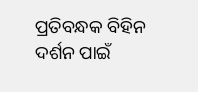ପ୍ରତିବନ୍ଧକ ବିହିନ ଦର୍ଶନ ପାଇଁ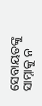ସେବାୟତଙ୍କୁ ସାମ୍ନାକୁ ନ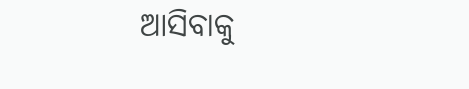ଆସିବାକୁ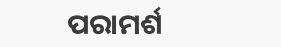ପରାମର୍ଶ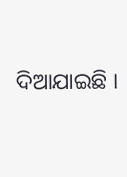ଦିଆଯାଇଛି ।